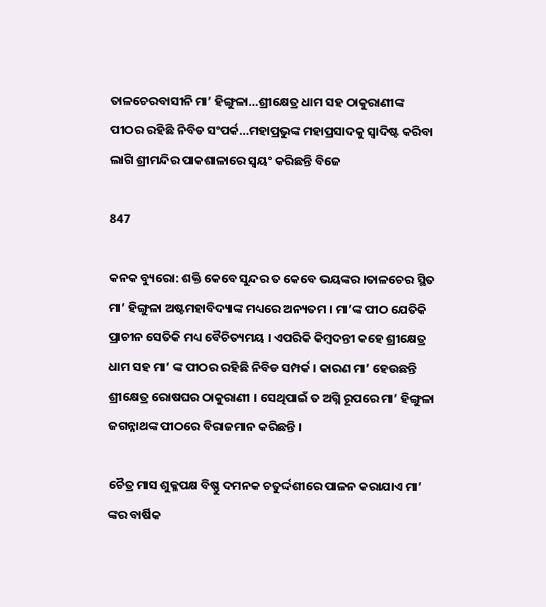ତାଳଚେରବାସୀନି ମା’ ହିଙ୍ଗୁଳା…ଶ୍ରୀକ୍ଷେତ୍ର ଧାମ ସହ ଠାକୁରାଣୀଙ୍କ ପୀଠର ରହିଛି ନିବିଡ ସଂପର୍କ…ମହାପ୍ରଭୁଙ୍କ ମହାପ୍ରସାଦକୁ ସ୍ୱାଦିଷ୍ଟ କରିବା ଲାଗି ଶ୍ରୀମନ୍ଦିର ପାକଶାଳାରେ ସ୍ୱୟଂ କରିଛନ୍ତି ବିଜେ

847

କନକ ବ୍ୟୁରୋ: ଶକ୍ତି କେବେ ସୁନ୍ଦର ତ କେବେ ଭୟଙ୍କର ।ତାଳଚେର ସ୍ଥିତ ମା’ ହିଙ୍ଗୁଳା ଅଷ୍ଟମହାବିଦ୍ୟାଙ୍କ ମଧ୍ୟରେ ଅନ୍ୟତମ । ମା’ଙ୍କ ପୀଠ ଯେତିକି ପ୍ରାଚୀନ ସେତିକି ମଧ୍ୟ ବୈଚିତ୍ୟମୟ । ଏପରିକି କିମ୍ବଦନ୍ତୀ କହେ ଶ୍ରୀକ୍ଷେତ୍ର ଧାମ ସହ ମା’ ଙ୍କ ପୀଠର ରହିଛି ନିବିଡ ସମ୍ପର୍କ । କାରଣ ମା’ ହେଉଛନ୍ତି ଶ୍ରୀକ୍ଷେତ୍ର ରୋଷଘର ଠାକୁରାଣୀ । ସେଥିପାଇଁ ତ ଅଗ୍ନି ରୂପରେ ମା’ ହିଙ୍ଗୁଳା ଜଗନ୍ନାଥଙ୍କ ପୀଠରେ ବିରାଜମାନ କରିଛନ୍ତି ।

ଚୈତ୍ର ମାସ ଶୁକ୍ଳପକ୍ଷ ବିଷ୍ଣୁ ଦମନକ ଚତୁର୍ଦ୍ଦଶୀରେ ପାଳନ କରାଯାଏ ମା’ ଙ୍କର ବାର୍ଷିକ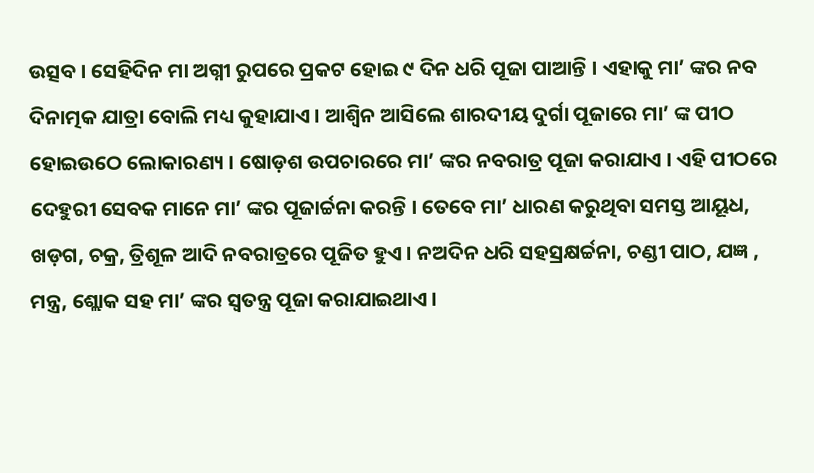ଉତ୍ସବ । ସେହିଦିନ ମା ଅଗ୍ନୀ ରୁପରେ ପ୍ରକଟ ହୋଇ ୯ ଦିନ ଧରି ପୂଜା ପାଆନ୍ତି । ଏହାକୁ ମା’ ଙ୍କର ନବ ଦିନାତ୍ମକ ଯାତ୍ରା ବୋଲି ମଧ୍ୟ କୁହାଯାଏ । ଆଶ୍ବିନ ଆସିଲେ ଶାରଦୀୟ ଦୁର୍ଗା ପୂଜାରେ ମା’ ଙ୍କ ପୀଠ ହୋଇଉଠେ ଲୋକାରଣ୍ୟ । ଷୋଡ଼ଶ ଉପଚାରରେ ମା’ ଙ୍କର ନବରାତ୍ର ପୂଜା କରାଯାଏ । ଏହି ପୀଠରେ ଦେହୁରୀ ସେବକ ମାନେ ମା’ ଙ୍କର ପୂଜାର୍ଚ୍ଚନା କରନ୍ତି । ତେବେ ମା’ ଧାରଣ କରୁଥିବା ସମସ୍ତ ଆୟୂଧ, ଖଡ଼ଗ, ଚକ୍ର, ତ୍ରିଶୂଳ ଆଦି ନବରାତ୍ରରେ ପୂଜିତ ହୁଏ । ନଅଦିନ ଧରି ସହସ୍ରକ୍ଷର୍ଚ୍ଚନା, ଚଣ୍ଡୀ ପାଠ, ଯଜ୍ଞ , ମନ୍ତ୍ର, ଶ୍ଲୋକ ସହ ମା’ ଙ୍କର ସ୍ବତନ୍ତ୍ର ପୂଜା କରାଯାଇଥାଏ ।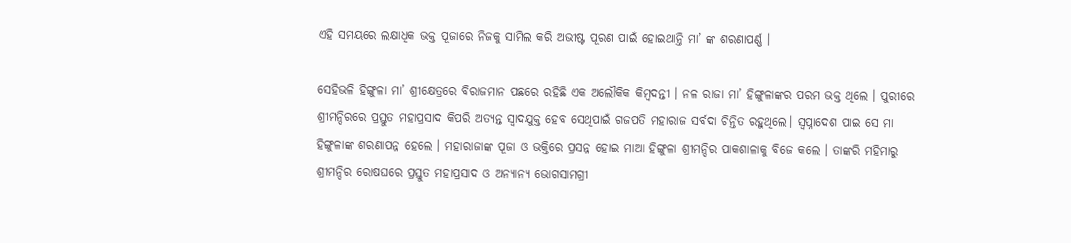ଏହି ସମୟରେ ଲକ୍ଷାଧିକ ଭକ୍ତ ପୂଜାରେ ନିଜକୁ ସାମିଲ କରି ଅଭୀଷ୍ଟ ପୂରଣ ପାଇଁ ହୋଇଥାନ୍ତି ମା’ ଙ୍କ ଶରଣାପର୍ଣ୍ଣ ।

ସେହିଭଳି ହିଙ୍ଗୁଳା ମା’ ଶ୍ରୀକ୍ଷେତ୍ରରେ ବିରାଜମାନ ପଛରେ ରହିଛି ଏକ ଅଲୌକିକ କିମ୍ବଦନ୍ତୀ । ନଳ ରାଜା ମା’ ହିଙ୍ଗୁଳାଙ୍କର ପରମ ଭକ୍ତ ଥିଲେ । ପୁରୀରେ ଶ୍ରୀମନ୍ଦିରରେ ପ୍ରସ୍ତୁତ ମହାପ୍ରସାଦ କିପରି ଅତ୍ୟନ୍ତ ସ୍ବାଦଯୁକ୍ତ ହେବ ସେଥିପାଇଁ ଗଜପତି ମହାରାଜ ସର୍ବଦା ଚିନ୍ତିତ ରହୁଥିଲେ। ସ୍ବପ୍ନାଦେଶ ପାଇ ସେ ମା ହିଙ୍ଗୁଳାଙ୍କ ଶରଣାପନ୍ନ ହେଲେ । ମହାରାଜାଙ୍କ ପୂଜା ଓ ଭକ୍ତିରେ ପ୍ରସନ୍ନ ହୋଇ ମାଆ ହିଙ୍ଗୁଳା ଶ୍ରୀମନ୍ଦିର ପାକଶାଳାକୁ ବିଜେ କଲେ । ତାଙ୍କରି ମହିମାରୁ ଶ୍ରୀମନ୍ଦିର ରୋଷଘରେ ପ୍ରସ୍ତୁତ ମହାପ୍ରସାଦ ଓ ଅନ୍ୟାନ୍ୟ ଭୋଗସାମଗ୍ରୀ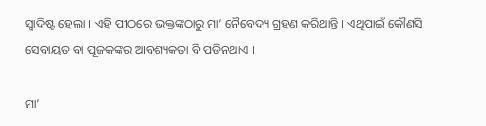ସ୍ବାଦିଷ୍ଟ ହେଲା । ଏହି ପୀଠରେ ଭକ୍ତଙ୍କଠାରୁ ମା’ ନୈବେଦ୍ୟ ଗ୍ରହଣ କରିଥାନ୍ତି । ଏଥିପାଇଁ କୌଣସି ସେବାୟତ ବା ପୂଜକଙ୍କର ଆବଶ୍ୟକତା ବି ପଡିନଥାଏ ।

ମା’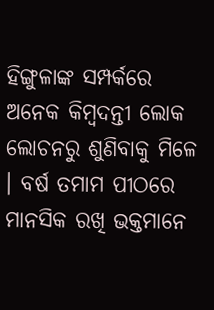ହିଙ୍ଗୁଳାଙ୍କ ସମ୍ପର୍କରେ ଅନେକ କିମ୍ବଦନ୍ତୀ ଲୋକ ଲୋଚନରୁ ଶୁଣିବାକୁ ମିଳେ । ବର୍ଷ ତମାମ ପୀଠରେ ମାନସିକ ରଖି ଭକ୍ତମାନେ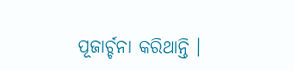ପୂଜାର୍ଚ୍ଚନା କରିଥାନ୍ତି ।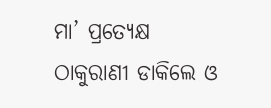ମା’ ପ୍ରତ୍ୟେକ୍ଷ ଠାକୁରାଣୀ ଡାକିଲେ ଓ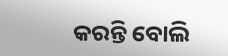କରନ୍ତି ବୋଲି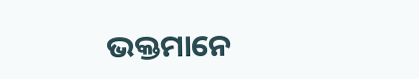ଭକ୍ତମାନେ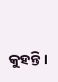କୁହନ୍ତି ।